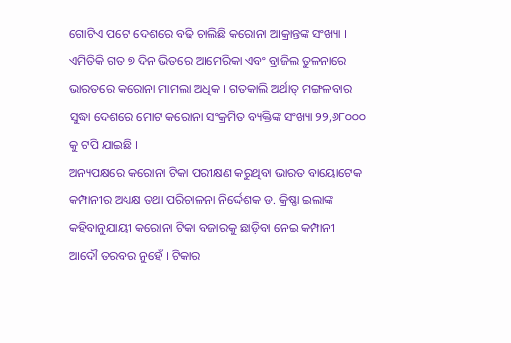ଗୋଟିଏ ପଟେ ଦେଶରେ ବଢି ଚାଲିଛି କରୋନା ଆକ୍ରାନ୍ତଙ୍କ ସଂଖ୍ୟା । ଏମିତିକି ଗତ ୭ ଦିନ ଭିତରେ ଆମେରିକା ଏବଂ ବ୍ରାଜିଲ ତୁଳନାରେ ଭାରତରେ କରୋନା ମାମଲା ଅଧିକ । ଗତକାଲି ଅର୍ଥାତ୍ ମଙ୍ଗଳବାର ସୁଦ୍ଧା ଦେଶରେ ମୋଟ କରୋନା ସଂକ୍ରମିତ ବ୍ୟକ୍ତିଙ୍କ ସଂଖ୍ୟା ୨୨,୬୮୦୦୦ କୁ ଟପି ଯାଇଛି ।
ଅନ୍ୟପକ୍ଷରେ କରୋନା ଟିକା ପରୀକ୍ଷଣ କରୁଥିବା ଭାରତ ବାୟୋଟେକ କମ୍ପାନୀର ଅଧ୍ୟକ୍ଷ ତଥା ପରିଚାଳନା ନିର୍ଦ୍ଦେଶକ ଡ. କ୍ରିଷ୍ଣା ଇଲାଙ୍କ କହିବାନୁଯାୟୀ କରୋନା ଟିକା ବଜାରକୁ ଛାଡ଼ିବା ନେଇ କମ୍ପାନୀ ଆଦୌ ତରବର ନୁହେଁ । ଟିକାର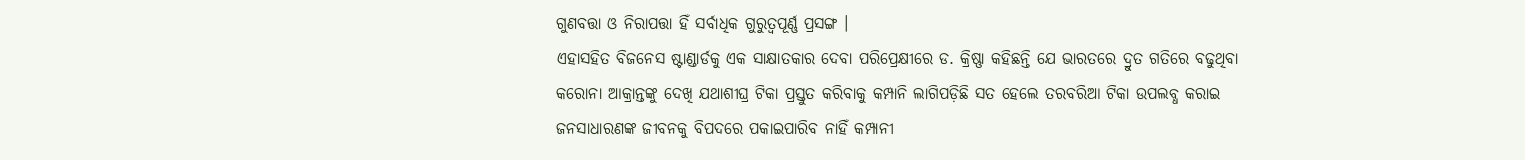ଗୁଣବତ୍ତା ଓ ନିରାପତ୍ତା ହିଁ ସର୍ବାଧିକ ଗୁରୁତ୍ୱପୂର୍ଣ୍ଣ ପ୍ରସଙ୍ଗ ।
ଏହାସହିତ ବିଜନେସ ଷ୍ଟାଣ୍ଡାର୍ଡକୁ ଏକ ସାକ୍ଷାତକାର ଦେବା ପରିପ୍ରେକ୍ଷୀରେ ଡ. କ୍ରିଷ୍ଣା କହିଛନ୍ତି ଯେ ଭାରତରେ ଦ୍ରୁତ ଗତିରେ ବଢୁଥିବା କରୋନା ଆକ୍ରାନ୍ତଙ୍କୁ ଦେଖି ଯଥାଶୀଘ୍ର ଟିକା ପ୍ରସ୍ତୁତ କରିବାକୁ କମ୍ପାନି ଲାଗିପଡ଼ିଛି ସତ ହେଲେ ତରବରିଆ ଟିକା ଉପଲବ୍ଧ କରାଇ ଜନସାଧାରଣଙ୍କ ଜୀବନକୁ ବିପଦରେ ପକାଇପାରିବ ନାହିଁ କମ୍ପାନୀ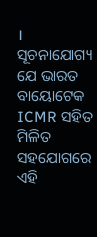।
ସୂଚନାଯୋଗ୍ୟ ଯେ ଭାରତ ବାୟୋଟେକ ICMR ସହିତ ମିଳିତ ସହଯୋଗରେ ଏହି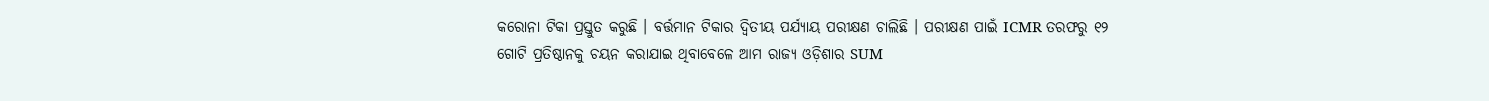କରୋନା ଟିକା ପ୍ରସ୍ତୁତ କରୁଛି । ବର୍ତ୍ତମାନ ଟିକାର ଦ୍ଵିତୀୟ ପର୍ଯ୍ୟାୟ ପରୀକ୍ଷଣ ଚାଲିଛି । ପରୀକ୍ଷଣ ପାଇଁ ICMR ତରଫରୁ ୧୨ ଗୋଟି ପ୍ରତିଷ୍ଠାନକୁ ଚୟନ କରାଯାଇ ଥିବାବେଳେ ଆମ ରାଜ୍ୟ ଓଡ଼ିଶାର SUM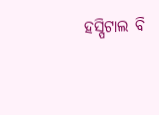ହସ୍ପିଟାଲ ବି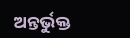ଅନ୍ତର୍ଭୁକ୍ତ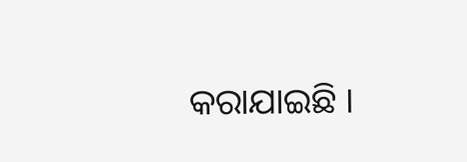କରାଯାଇଛି ।